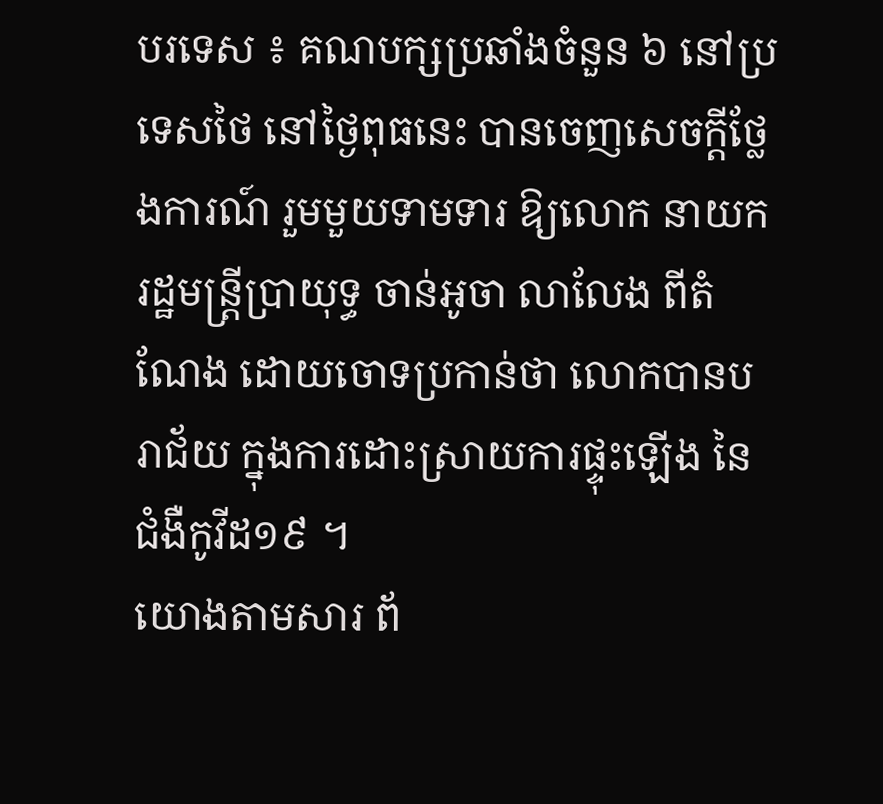បរទេស ៖ គណបក្សប្រឆាំងចំនួន ៦ នៅប្រទេសថៃ នៅថ្ងៃពុធនេះ បានចេញសេចក្តីថ្លែងការណ៍ រួមមួយទាមទារ ឱ្យលោក នាយករដ្ឋមន្រ្តីប្រាយុទ្ធ ចាន់អូចា លាលែង ពីតំណែង ដោយចោទប្រកាន់ថា លោកបានបរាជ័យ ក្នុងការដោះស្រាយការផ្ទុះឡើង នៃជំងឺកូវីដ១៩ ។
យោងតាមសារ ព័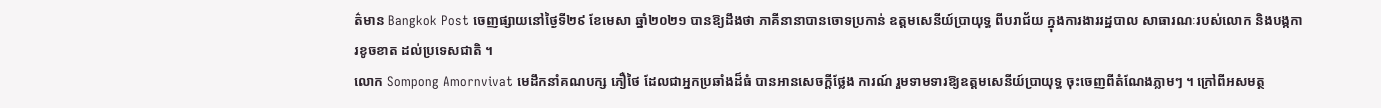ត៌មាន Bangkok Post ចេញផ្សាយនៅថ្ងៃទី២៩ ខែមេសា ឆ្នាំ២០២១ បានឱ្យដឹងថា ភាគីនានាបានចោទប្រកាន់ ឧត្តមសេនីយ៍ប្រាយុទ្ធ ពីបរាជ័យ ក្នុងការងាររដ្ឋបាល សាធារណៈរបស់លោក និងបង្កការខូចខាត ដល់ប្រទេសជាតិ ។
លោក Sompong Amornvivat មេដឹកនាំគណបក្ស ភឿថៃ ដែលជាអ្នកប្រឆាំងដ៏ធំ បានអានសេចក្តីថ្លែង ការណ៍ រួមទាមទារឱ្យឧត្តមសេនីយ៍ប្រាយុទ្ធ ចុះចេញពីតំណែងភ្លាមៗ ។ ក្រៅពីអសមត្ថ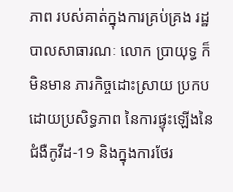ភាព របស់គាត់ក្នុងការគ្រប់គ្រង រដ្ឋបាលសាធារណៈ លោក ប្រាយុទ្ធ ក៏មិនមាន ភារកិច្ចដោះស្រាយ ប្រកបដោយប្រសិទ្ធភាព នៃការផ្ទុះឡើងនៃជំងឺកូវីដ-19 និងក្នុងការថែរ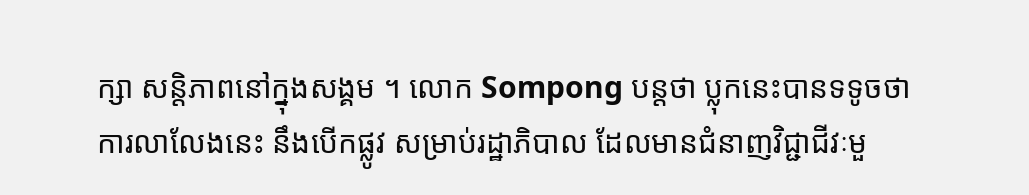ក្សា សន្តិភាពនៅក្នុងសង្គម ។ លោក Sompong បន្តថា ប្លុកនេះបានទទូចថាការលាលែងនេះ នឹងបើកផ្លូវ សម្រាប់រដ្ឋាភិបាល ដែលមានជំនាញវិជ្ជាជីវៈមួ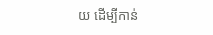យ ដើម្បីកាន់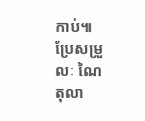កាប់៕
ប្រែសម្រួលៈ ណៃ តុលា